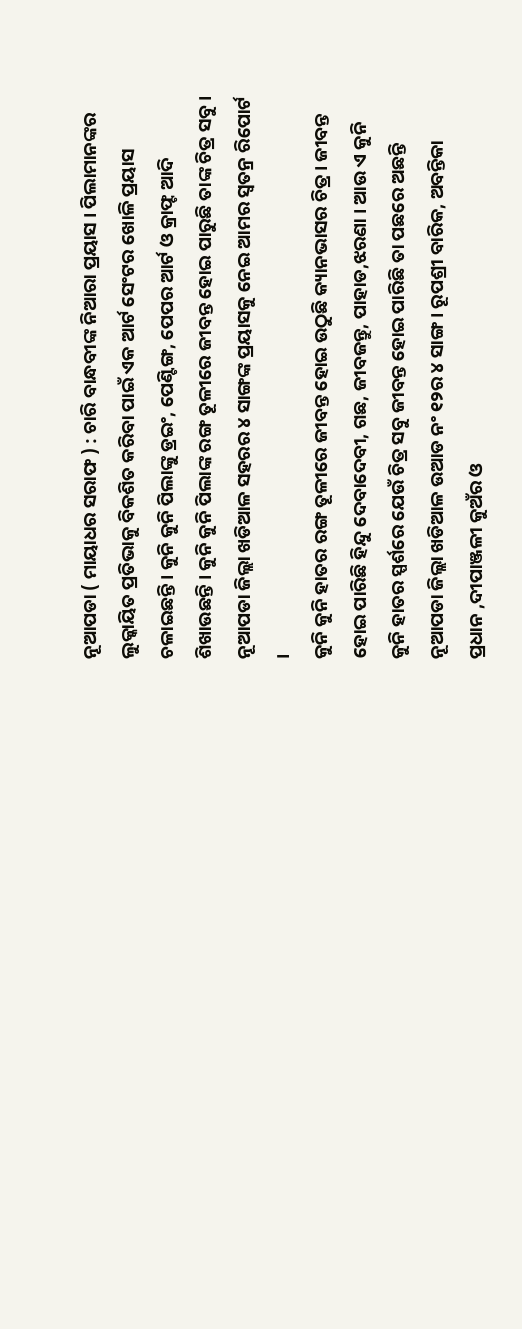ନୂଆପଡା ( ମାୟାଧର ସରାଫ ) : ଚାରି ବାନ୍ଧବୀଙ୍କ ନିଆରା ପ୍ରୟାସ । ପିଲାମାନଙ୍କର ଲୁକ୍କାୟିତ ପ୍ରତିଭାକୁ ବିକଶିତ କରିବା ପାଇଁ ଏକ ଆର୍ଟ ସେଂଟର ଖୋଳି ପ୍ରୟାସ ଚଳାଇଛନ୍ତି । କୁନି କୁନି ପିଲାଙ୍କୁ ଡ୍ରଇଂ, ପେଣ୍ଟିଙ୍ଗ, ପେପର ଆର୍ଟ ଓ କ୍ରାଫ୍ଟ ଆଦି ଶିଖାଉଛନ୍ତି । କୁନି କୁନି ପିଲାଙ୍କ ରଙ୍ଗ ତୂଳୀରେ ଜୀବନ୍ତ ହୋଇ ପାରୁଛି ତାଙ୍କ ଚିତ୍ର ସବୁ । ନୂଆପଡା ଜିଲ୍ଲା ଖଡିଆଳ ସହରର ୪ ସାଙ୍ଗଙ୍କ ପ୍ରୟାସକୁ ନେଇ ଆମର ସ୍ୱତନ୍ର ରିପୋର୍ଟ ।
କୁନି କୁନି ହାତର ରଙ୍ଗ ତୂଳୀରେ ଜୀବନ୍ତ ହୋଇ ଉଠୁଛି କ୍ୟାନଭାସର ଚିତ୍ର । ଜୀବନ୍ତ ହୋଇ ପାରିଛି ହିନ୍ଦୁ ଦେବାଦେବୀ, ଗଛ, ଜୀବଜନ୍ତୁ, ପାହାଡ,ଝରଣା । ଆଉ ଏ କୁନି କୁନି ହାତର ସ୍ପର୍ଶରେ ଯେଉଁ ଚିତ୍ର ସବୁ ଜୀବନ୍ତ ହୋଇ ପାରିଛି ତା ପଛରେ ଅଛନ୍ତି ନୂଆପଡା ଜିଲ୍ଲା ଖଡିଆଳ ଉଆଡ ନଂ ୧୨ର ୪ ସାଙ୍ଗ । ରୂପଶ୍ରୀ ବାରିକ, ଅବନ୍ତିକା ପ୍ରଧାନ ,ଦୀପାଞ୍ଜଳୀ କୁଅଁର ଓ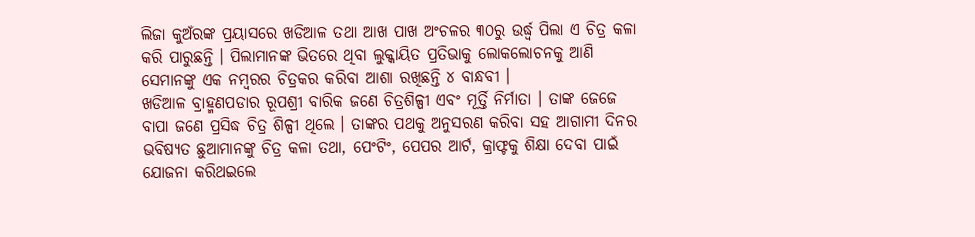ଲିଜା କୁଅଁରଙ୍କ ପ୍ରୟାସରେ ଖଡିଆଳ ତଥା ଆଖ ପାଖ ଅଂଚଳର ୩୦ରୁ ଉର୍ଦ୍ଧ୍ୱ ପିଲା ଏ ଚିତ୍ର କଳା କରି ପାରୁଛନ୍ତି । ପିଲାମାନଙ୍କ ଭିତରେ ଥିବା ଲୁକ୍କାୟିତ ପ୍ରତିଭାକୁ ଲୋକଲୋଚନକୁ ଆଣି ସେମାନଙ୍କୁ ଏକ ନମ୍ବରର ଚିତ୍ରକର କରିବା ଆଶା ରଖିଛନ୍ତି ୪ ବାନ୍ଧବୀ ।
ଖଡିଆଳ ବ୍ରାହ୍ମଣପଡାର ରୂପଶ୍ରୀ ବାରିକ ଜଣେ ଚିତ୍ରଶିଳ୍ପୀ ଏବଂ ମୂର୍ତ୍ତି ନିର୍ମାତା । ତାଙ୍କ ଜେଜେ ବାପା ଜଣେ ପ୍ରସିଦ୍ଧ ଚିତ୍ର ଶିଳ୍ପୀ ଥିଲେ । ତାଙ୍କର ପଥକୁ ଅନୁସରଣ କରିବା ସହ ଆଗାମୀ ଦିନର ଭବିଷ୍ୟତ ଛୁଆମାନଙ୍କୁ ଚିତ୍ର କଳା ତଥା, ପେଂଟିଂ, ପେପର ଆର୍ଟ, କ୍ରାଫ୍ଟକୁ ଶିକ୍ଷା ଦେବା ପାଇଁ ଯୋଜନା କରିଥଇଲେ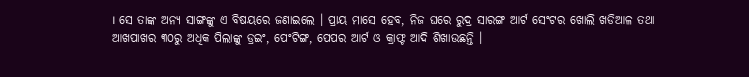। ସେ ତାଙ୍କ ଅନ୍ୟ ସାଙ୍ଗଙ୍କୁ ଏ ବିଷୟରେ ଜଣାଇଲେ । ପ୍ରାୟ ମାସେ ହେବ, ନିଜ ଘରେ ରୁଦ୍ର ସାରଙ୍ଗ ଆର୍ଟ ସେଂଟର ଖୋଲି ଖଡିଆଳ ତଥା ଆଖପାଖର ୩୦ରୁ ଅଧିକ ପିଲାଙ୍କୁ ଡ୍ରଇଂ, ପେଂଟିଙ୍ଗ, ପେପର ଆର୍ଟ ଓ କ୍ରାଫ୍ଟ ଆଦି ଶିଖାଉଛନ୍ତି ।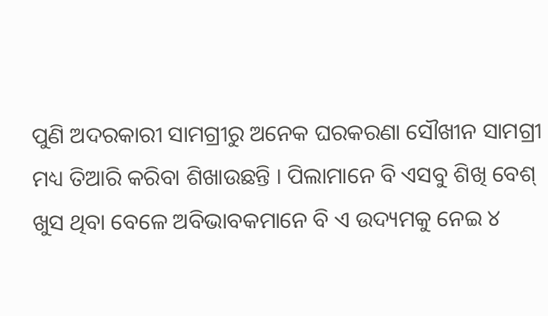ପୁଣି ଅଦରକାରୀ ସାମଗ୍ରୀରୁ ଅନେକ ଘରକରଣା ସୌଖୀନ ସାମଗ୍ରୀ ମଧ୍ୟ ତିଆରି କରିବା ଶିଖାଉଛନ୍ତି । ପିଲାମାନେ ବି ଏସବୁ ଶିଖି ବେଶ୍ ଖୁସ ଥିବା ବେଳେ ଅବିଭାବକମାନେ ବି ଏ ଉଦ୍ୟମକୁ ନେଇ ୪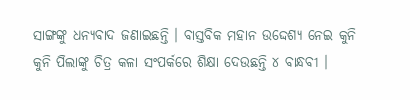ସାଙ୍ଗଙ୍କୁ ଧନ୍ୟବାଦ ଜଣାଇଛନ୍ତି । ବାସ୍ତବିକ ମହାନ ଉଦ୍ଦେଶ୍ୟ ନେଇ କୁନି କୁନି ପିଲାଙ୍କୁ ଚିତ୍ର କଳା ସଂପର୍କରେ ଶିକ୍ଷା ଦେଉଛନ୍ତି ୪ ବାନ୍ଧବୀ ।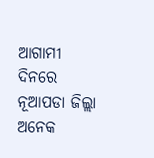ଆଗାମୀ ଦିନରେ ନୂଆପଡା ଜିଲ୍ଲା ଅନେକ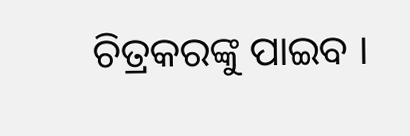ଚିତ୍ରକରଙ୍କୁ ପାଇବ ।